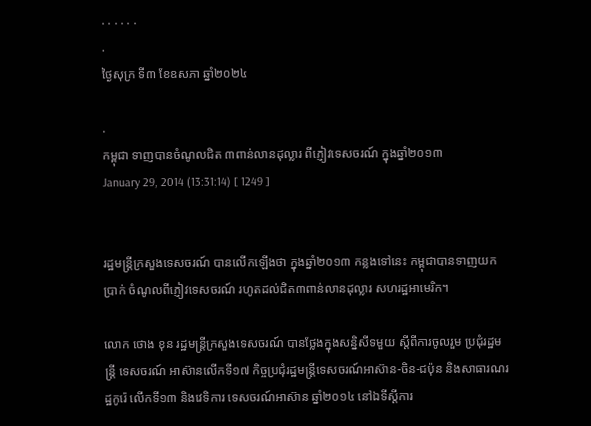. . . . . .
.
ថ្ងៃសុក្រ ទី៣ ខែឧសភា ឆ្នាំ២០២៤

.
កម្ពុជា ទាញបានចំណូលជិត ៣ពាន់លានដុល្លារ ពីភ្ញៀវទេសចរណ៍ ក្នុងឆ្នាំ២០១៣
January 29, 2014 (13:31:14) [ 1249 ]


រដ្ឋមន្រ្តីក្រសួងទេសចរណ៍ បានលើកឡើងថា ក្នុងឆ្នាំ២០១៣ កន្លងទៅនេះ កម្ពុជាបានទាញយក ប្រាក់ ចំណូលពីភ្ញៀវទេសចរណ៍ រហូតដល់ជិត៣ពាន់លានដុល្លារ សហរដ្ឋអាមេរិក។

លោក ថោង ខុន រដ្ឋមន្រ្តីក្រសួងទេសចរណ៍ បានថ្លែងក្នុងសន្និសីទមួយ ស្តីពីការចូលរួម ប្រជុំរដ្ឋមន្រ្តី ទេសចរណ៍ អាស៊ានលើកទី១៧ កិច្ចប្រជុំរដ្ឋមន្រ្តីទេសចរណ៍អាស៊ាន-ចិន-ជប៉ុន និងសាធារណរដ្ឋកូរ៉េ លើកទី១៣ និងវេទិការ ទេសចរណ៍អាស៊ាន ឆ្នាំ២០១៤ នៅឯទីស្តីការ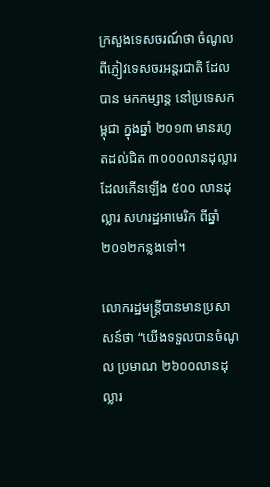ក្រសួងទេសចរណ៍ថា ចំណូលពីភ្ញៀវទេសចរអន្តរជាតិ ដែលបាន មកកម្សាន្ត នៅប្រទេសកម្ពុជា ក្នុងឆ្នាំ ២០១៣ មានរហូតដល់ជិត ៣០០០លានដុល្លារ ដែលកើនឡើង ៥០០ លានដុល្លារ សហរដ្ឋអាមេរិក ពីឆ្នាំ ២០១២កន្លងទៅ។

លោករដ្ឋមន្រ្តីបានមានប្រសាសន៍ថា “យើងទទួលបានចំណូល ប្រមាណ ២៦០០លានដុល្លារ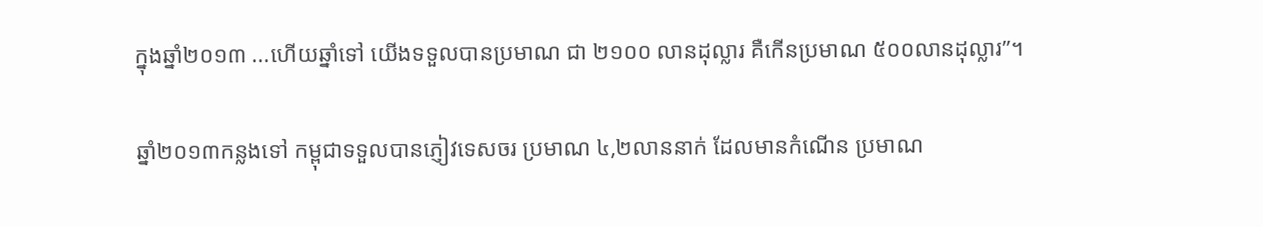ក្នុងឆ្នាំ២០១៣ ...ហើយឆ្នាំទៅ យើងទទួលបានប្រមាណ ជា ២១០០ លានដុល្លារ គឺកើនប្រមាណ ៥០០លានដុល្លារ”។

ឆ្នាំ២០១៣កន្លងទៅ កម្ពុជាទទួលបានភ្ញៀវទេសចរ ប្រមាណ ៤,២លាននាក់ ដែលមានកំណើន ប្រមាណ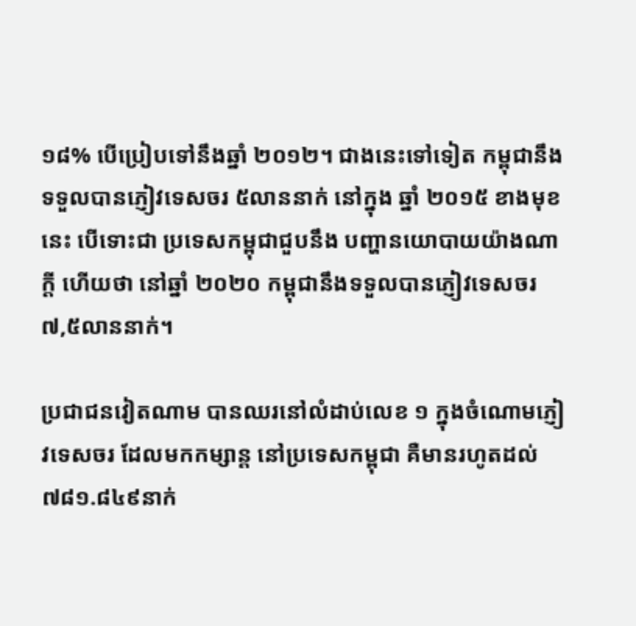១៨% បើប្រៀបទៅនឹងឆ្នាំ ២០១២។ ជាងនេះទៅទៀត កម្ពុជានឹងទទួលបានភ្ញៀវទេសចរ ៥លាននាក់ នៅក្នុង ឆ្នាំ ២០១៥ ខាងមុខនេះ បើទោះជា ប្រទេសកម្ពុជាជួបនឹង បញ្ហានយោបាយយ៉ាងណាក្តី ហើយថា នៅឆ្នាំ ២០២០ កម្ពុជានឹងទទួលបានភ្ញៀវទេសចរ ៧,៥លាននាក់។

ប្រជាជនវៀតណាម បានឈរនៅលំដាប់លេខ ១ ក្នុងចំណោមភ្ញៀវទេសចរ ដែលមកកម្សាន្ត នៅប្រទេសកម្ពុជា គឺមានរហូតដល់ ៧៨១.៨៤៩នាក់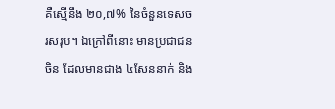គឺស្មើនឹង ២០,៧% នៃចំនួនទេសចរសរុប។ ឯក្រៅពីនោះ មានប្រជាជនចិន ដែលមានជាង ៤សែននាក់ និង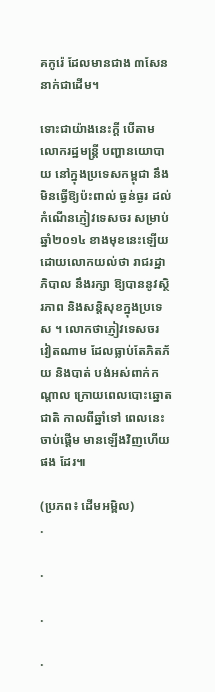គកូរ៉េ ដែលមានជាង ៣សែននាក់ជាដើម។

ទោះជាយ៉ាងនេះក្តី បើតាមលោករដ្ឋមន្រ្តី បញ្ហានយោបាយ នៅក្នុងប្រទេសកម្ពុជា នឹងមិនធ្វើឱ្យប៉ះពាល់ ធ្ងន់ធ្ងរ ដល់កំណើនភ្ញៀវទេសចរ សម្រាប់ឆ្នាំ២០១៤ ខាងមុខនេះឡើយ ដោយលោកយល់ថា រាជរដ្ឋាភិបាល នឹងរក្សា ឱ្យបាននូវស្ថិរភាព និងសន្តិសុខក្នុងប្រទេស ។ លោកថាភ្ញៀវទេសចរ វៀតណាម ដែលធ្លាប់តែភិតភ័យ និងបាត់ បង់អស់ពាក់កណ្តាល ក្រោយពេលបោះឆ្នោតជាតិ កាលពីឆ្នាំទៅ ពេលនេះចាប់ផ្តើម មានឡើងវិញហើយ ផង ដែរ៕

(ប្រភព៖ ដើមអម្ពិល)
.

.

.

.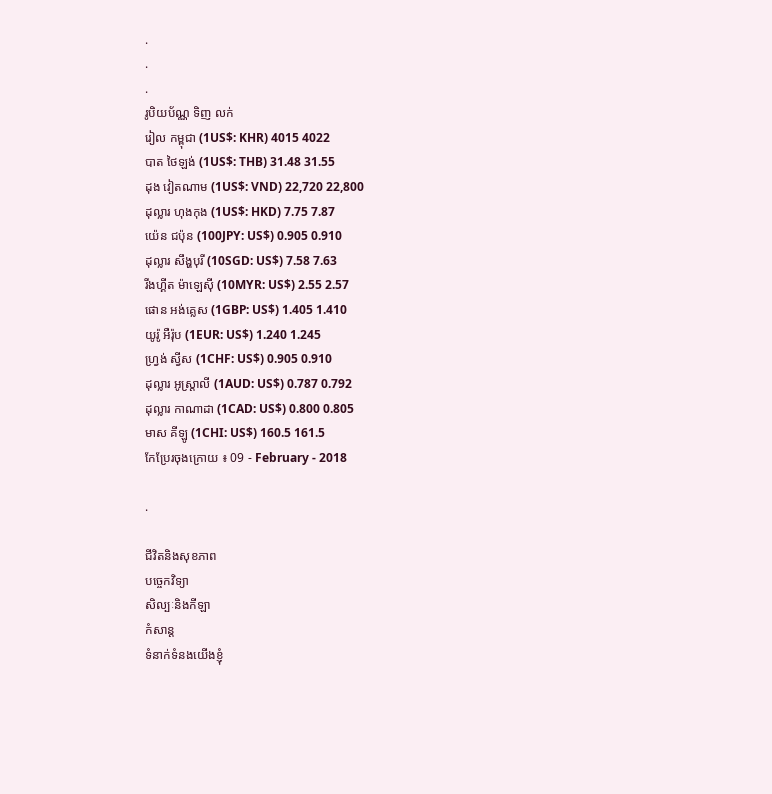.
.
.
រូបិយប័ណ្ណ ទិញ លក់
រៀល កម្ពុជា (1US$: KHR) 4015 4022
បាត ថៃឡង់ (1US$: THB) 31.48 31.55
ដុង វៀតណាម (1US$: VND) 22,720 22,800
ដុល្លារ ហុងកុង (1US$: HKD) 7.75 7.87
យ៉េន ជប៉ុន (100JPY: US$) 0.905 0.910
ដុល្លារ សឹង្ហបុរី (10SGD: US$) 7.58 7.63
រីងហ្គីត ម៉ាឡេស៊ី (10MYR: US$) 2.55 2.57
ផោន អង់គ្លេស (1GBP: US$) 1.405 1.410
យូរ៉ូ អឺរ៉ុប (1EUR: US$) 1.240 1.245
ហ្វ្រង់ ស្វីស (1CHF: US$) 0.905 0.910
ដុល្លារ អូស្ត្រាលី (1AUD: US$) 0.787 0.792
ដុល្លារ កាណាដា (1CAD: US$) 0.800 0.805
មាស គីឡូ (1CHI: US$) 160.5 161.5
កែប្រែរចុងក្រោយ ៖ 09 - February - 2018

.

ជីវិតនិងសុខភាព
បច្ចេកវិទ្យា
សិល្បៈនិងកីឡា
កំសាន្ត
ទំនាក់ទំនងយើងខ្ញុំ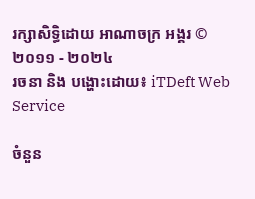រក្សាសិទ្ធិដោយ អាណាចក្រ អង្គរ © ២០១១ - ២០២៤
រចនា និង បង្ហោះដោយ៖ iTDeft Web Service

ចំនួន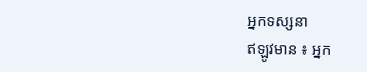អ្នកទស្សនា
ឥឡូវមាន ៖ អ្នក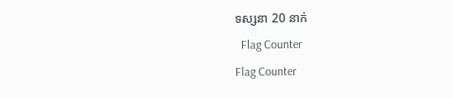ទស្សនា 20 នាក់
  Flag Counter
Flag Counter